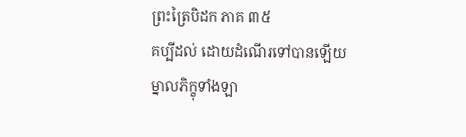ព្រះត្រៃបិដក ភាគ ៣៥
គប្បីដល់ ដោយដំណើរទៅបានឡើយ ម្នាលភិក្ខុទាំងឡា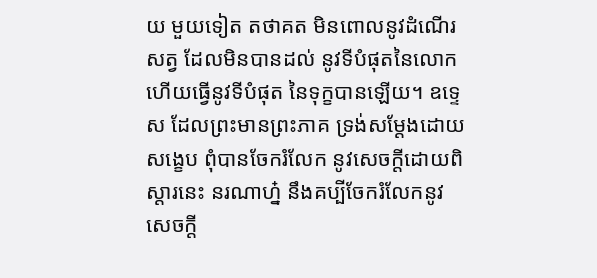យ មួយទៀត តថាគត មិនពោលនូវដំណើរសត្វ ដែលមិនបានដល់ នូវទីបំផុតនៃលោក ហើយធ្វើនូវទីបំផុត នៃទុក្ខបានឡើយ។ ឧទ្ទេស ដែលព្រះមានព្រះភាគ ទ្រង់សម្តែងដោយសង្ខេប ពុំបានចែករំលែក នូវសេចក្តីដោយពិស្តារនេះ នរណាហ្ន៎ នឹងគប្បីចែករំលែកនូវសេចក្តី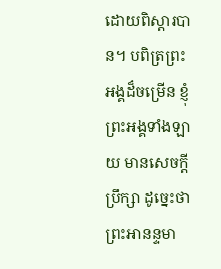ដោយពិស្តារបាន។ បពិត្រព្រះអង្គដ៏ចម្រើន ខ្ញុំព្រះអង្គទាំងឡាយ មានសេចក្តីប្រឹក្សា ដូច្នេះថា ព្រះអានន្ទមា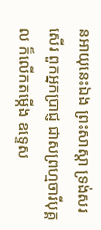នអាយុនេះឯង ព្រះសាស្តា ទ្រង់សរសើរ ពួកអ្នកប្រាជ្ញ ជាសព្រហ្មចារីបុគ្គល ក៏លើកតម្កើង ឧទ្ទេស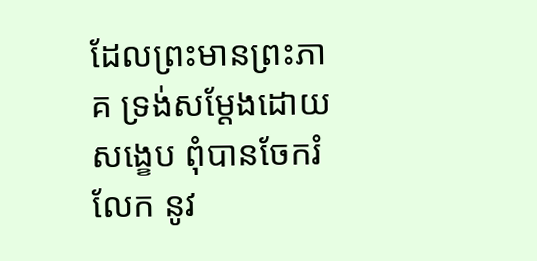ដែលព្រះមានព្រះភាគ ទ្រង់សម្តែងដោយសង្ខេប ពុំបានចែករំលែក នូវ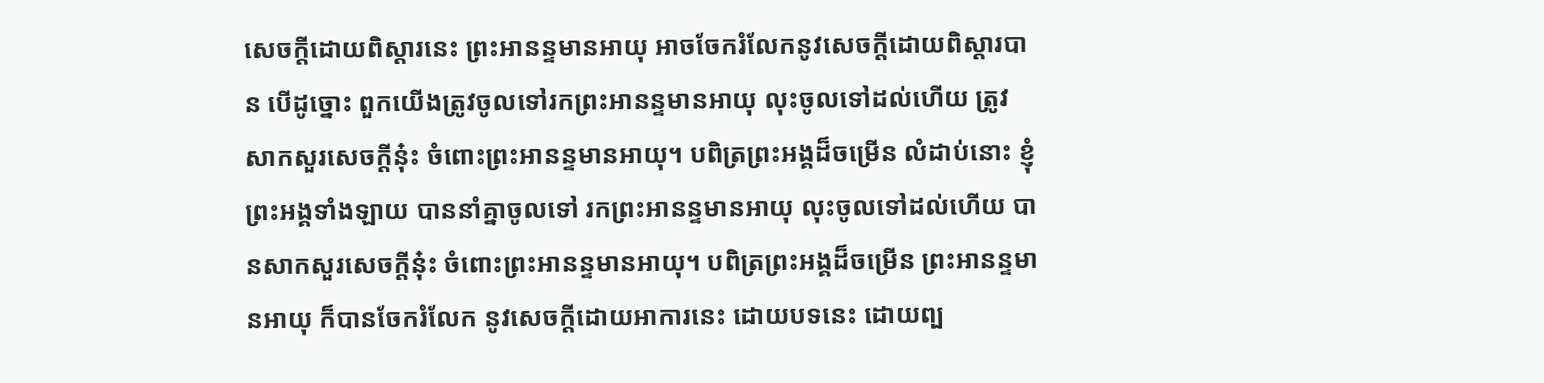សេចក្តីដោយពិស្តារនេះ ព្រះអានន្ទមានអាយុ អាចចែករំលែកនូវសេចក្តីដោយពិស្តារបាន បើដូច្នោះ ពួកយើងត្រូវចូលទៅរកព្រះអានន្ទមានអាយុ លុះចូលទៅដល់ហើយ ត្រូវសាកសួរសេចក្តីនុ៎ះ ចំពោះព្រះអានន្ទមានអាយុ។ បពិត្រព្រះអង្គដ៏ចម្រើន លំដាប់នោះ ខ្ញុំព្រះអង្គទាំងឡាយ បាននាំគ្នាចូលទៅ រកព្រះអានន្ទមានអាយុ លុះចូលទៅដល់ហើយ បានសាកសួរសេចក្តីនុ៎ះ ចំពោះព្រះអានន្ទមានអាយុ។ បពិត្រព្រះអង្គដ៏ចម្រើន ព្រះអានន្ទមានអាយុ ក៏បានចែករំលែក នូវសេចក្តីដោយអាការនេះ ដោយបទនេះ ដោយព្ប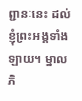ព្ជានៈនេះ ដល់ខ្ញុំព្រះអង្គទាំងឡាយ។ ម្នាលភិ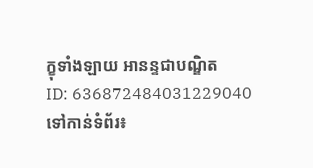ក្ខុទាំងឡាយ អានន្ទជាបណ្ឌិត
ID: 636872484031229040
ទៅកាន់ទំព័រ៖